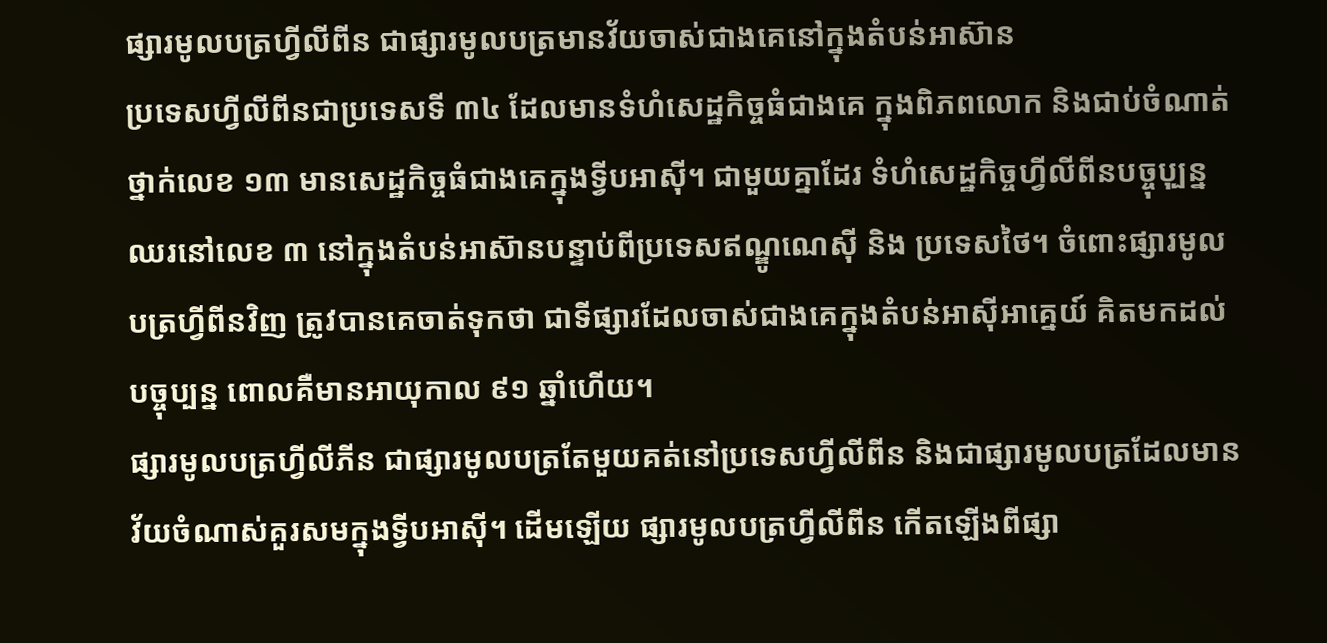ផ្សារមូលបត្រហ្វីលីពីន ជាផ្សារមូលបត្រមានវ័យចាស់ជាងគេនៅក្នុងតំបន់អាស៊ាន
ប្រទេសហ្វីលីពីនជាប្រទេសទី ៣៤ ដែលមានទំហំសេដ្ឋកិច្ចធំជាងគេ ក្នុងពិភពលោក និងជាប់ចំណាត់ថ្នាក់លេខ ១៣ មានសេដ្ឋកិច្ចធំជាងគេក្នុងទ្វីបអាស៊ី។ ជាមួយគ្នាដែរ ទំហំសេដ្ឋកិច្ចហ្វីលីពីនបច្ចុបុ្បន្ន ឈរនៅលេខ ៣ នៅក្នុងតំបន់អាស៊ានបន្ទាប់ពីប្រទេសឥណ្ឌូណេស៊ី និង ប្រទេសថៃ។ ចំពោះផ្សារមូលបត្រហ្វីពីនវិញ ត្រូវបានគេចាត់ទុកថា ជាទីផ្សារដែលចាស់ជាងគេក្នុងតំបន់អាស៊ីអាគ្នេយ៍ គិតមកដល់បច្ចុប្បន្ន ពោលគឺមានអាយុកាល ៩១ ឆ្នាំហើយ។
ផ្សារមូលបត្រហ្វីលីភីន ជាផ្សារមូលបត្រតែមួយគត់នៅប្រទេសហ្វីលីពីន និងជាផ្សារមូលបត្រដែលមានវ័យចំណាស់គួរសមក្នុងទ្វីបអាស៊ី។ ដើមឡើយ ផ្សារមូលបត្រហ្វីលីពីន កើតឡើងពីផ្សា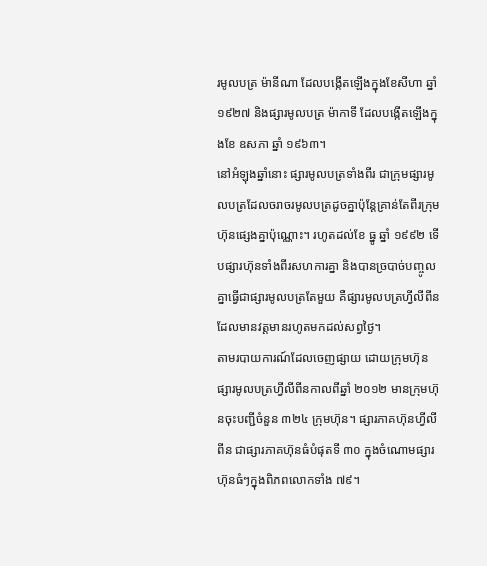រមូលបត្រ ម៉ានីណា ដែលបង្កើតឡើងក្នុងខែសីហា ឆ្នាំ ១៩២៧ និងផ្សារមូលបត្រ ម៉ាកាទី ដែលបង្កើតឡើងក្នុងខែ ឧសភា ឆ្នាំ ១៩៦៣។
នៅអំឡុងឆ្នាំនោះ ផ្សារមូលបត្រទាំងពីរ ជាក្រុមផ្សារមូលបត្រដែលចរាចរមូលបត្រដូចគ្នាប៉ុន្ដែគ្រាន់តែពីរក្រុមហ៊ុនផ្សេងគ្នាប៉ុណ្ណោះ។ រហូតដល់ខែ ធ្នូ ឆ្នាំ ១៩៩២ ទើបផ្សារហ៊ុនទាំងពីរសហការគ្នា និងបានច្របាច់បញ្ចូលគ្នាធ្វើជាផ្សារមូលបត្រតែមួយ គឺផ្សារមូលបត្រហ្វីលីពីនដែលមានវត្តមានរហូតមកដល់សព្វថ្ងៃ។
តាមរបាយការណ៍ដែលចេញផ្សាយ ដោយក្រុមហ៊ុនផ្សារមូលបត្រហ្វីលីពីនកាលពីឆ្នាំ ២០១២ មានក្រុមហ៊ុនចុះបញ្ជីចំនួន ៣២៤ ក្រុមហ៊ុន។ ផ្សារភាគហ៊ុនហ្វីលីពីន ជាផ្សារភាគហ៊ុនធំបំផុតទី ៣០ ក្នុងចំណោមផ្សារហ៊ុនធំៗក្នុងពិភពលោកទាំង ៧៩។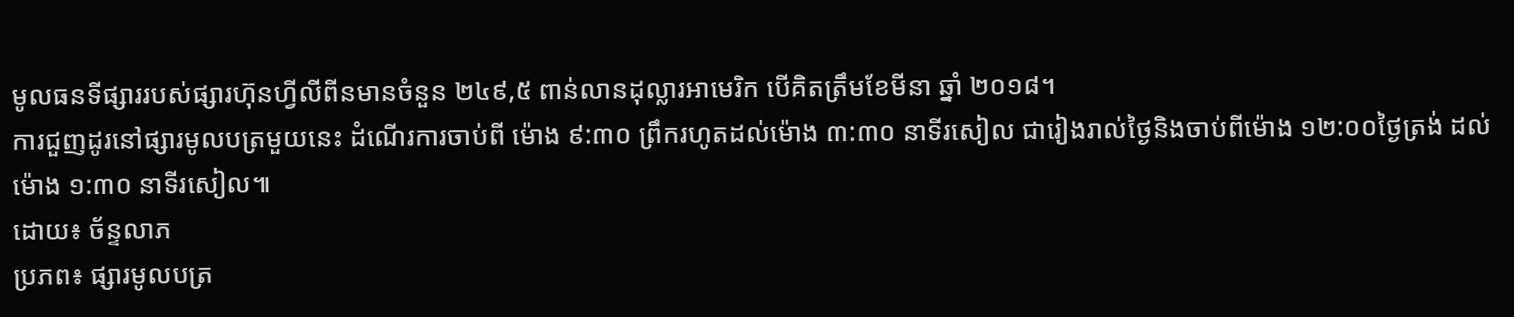មូលធនទីផ្សាររបស់ផ្សារហ៊ុនហ្វីលីពីនមានចំនួន ២៤៩,៥ ពាន់លានដុល្លារអាមេរិក បើគិតត្រឹមខែមីនា ឆ្នាំ ២០១៨។
ការជួញដូរនៅផ្សារមូលបត្រមួយនេះ ដំណើរការចាប់ពី ម៉ោង ៩:៣០ ព្រឹករហូតដល់ម៉ោង ៣:៣០ នាទីរសៀល ជារៀងរាល់ថ្ងៃនិងចាប់ពីម៉ោង ១២:០០ថ្ងៃត្រង់ ដល់ម៉ោង ១:៣០ នាទីរសៀល៕
ដោយ៖ ច័ន្ទលាភ
ប្រភព៖ ផ្សារមូលបត្រ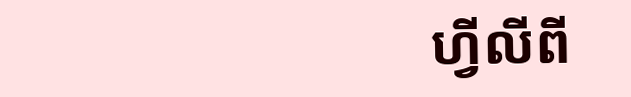ហ្វីលីពី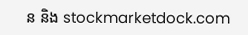ន និង stockmarketdock.com